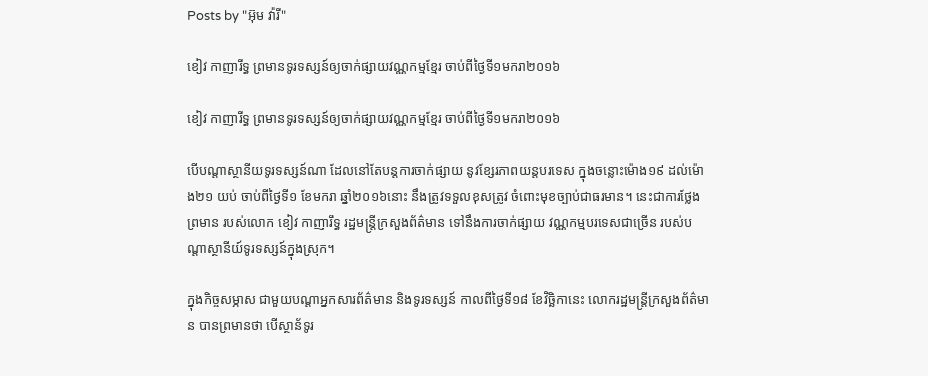Posts by "អ៊ុម វ៉ារី"

ខៀវ កាញារីទ្ធ ព្រមានទូរទស្សន៍ឲ្យចាក់ផ្សាយវណ្ណកម្មខ្មែរ ចាប់ពីថ្ងៃទី១មករា២០១៦

ខៀវ កាញារីទ្ធ ព្រមានទូរទស្សន៍ឲ្យចាក់ផ្សាយវណ្ណកម្មខ្មែរ ចាប់ពីថ្ងៃទី១មករា២០១៦

បើបណ្តាស្ថានីយទូរទស្សន៍ណា ដែលនៅតែបន្តការចាក់ផ្សាយ នូវខ្សែរភាពយន្តបរទេស ក្នុងចន្លោះម៉ោង១៩ ដល់ម៉ោង២១ យប់ ចាប់ពីថ្ងៃទី១ ខែមករា ឆ្នាំ២០១៦នោះ នឹងត្រូវទទួលខុសត្រូវ ចំពោះមុខច្បាប់ជាធរមាន។ នេះជាការថ្លែងព្រមាន របស់លោក ខៀវ កាញារឹទ្ធ រដ្ឋមន្ត្រីក្រសួងព័ត៌មាន ទៅនឹងការចាក់ផ្សាយ វណ្ណកម្មបរទេសជាច្រើន របស់បណ្ដាស្ថានីយ៍ទូរទស្សន៍ក្នុងស្រុក។

ក្នុងកិច្ចសម្ភាស ជាមួយបណ្តាអ្នកសារព័ត៌មាន និងទូរទស្សន៍ កាលពីថ្ងៃទី១៨ ខែវិច្ឆិកានេះ លោករដ្ឋមន្រ្តីក្រសួងព័ត៌មាន បានព្រមានថា បើស្ថាន័ទូរ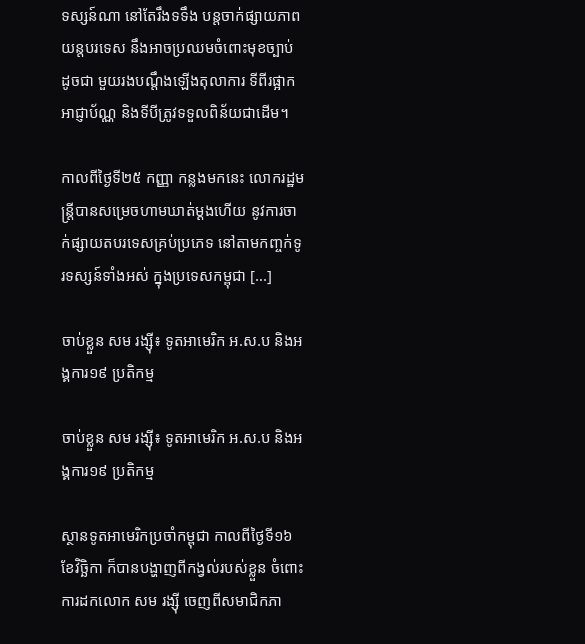ទស្សន៍ណា នៅតែរឹងទទឹង បន្តចាក់ផ្សាយភាពយន្តបរទេស នឹងអាចប្រឈមចំពោះមុខច្បាប់ ដូចជា មួយរងបណ្តឹងឡើងតុលាការ ទីពីរផ្អាកអាជ្ញាប័ណ្ណ និងទីបីត្រូវទទួលពិន័យជាដើម។

កាលពីថ្ងៃទី២៥ កញ្ញា កន្លងមកនេះ លោករដ្ឋមន្រ្តីបានសម្រេចហាមឃាត់ម្ដងហើយ នូវការចាក់ផ្សាយតបរទេសគ្រប់ប្រភេទ នៅតាមកញ្ចក់ទូរទស្សន៍ទាំងអស់ ក្នុងប្រទេសកម្ពុជា [...]

ចាប់ខ្លួន សម រង្ស៊ី៖ ទូតអាមេរិក អ.ស.ប និងអង្គការ១៩ ប្រតិកម្ម

ចាប់ខ្លួន សម រង្ស៊ី៖ ទូតអាមេរិក អ.ស.ប និងអង្គការ១៩ ប្រតិកម្ម

ស្ថានទូតអាមេរិកប្រចាំកម្ពុជា កាលពីថ្ងៃទី១៦ ខែវិច្ឆិកា ក៏បានបង្ហាញពីកង្វល់របស់ខ្លួន ចំពោះការដកលោក សម រង្ស៊ី ចេញពីសមាជិកភា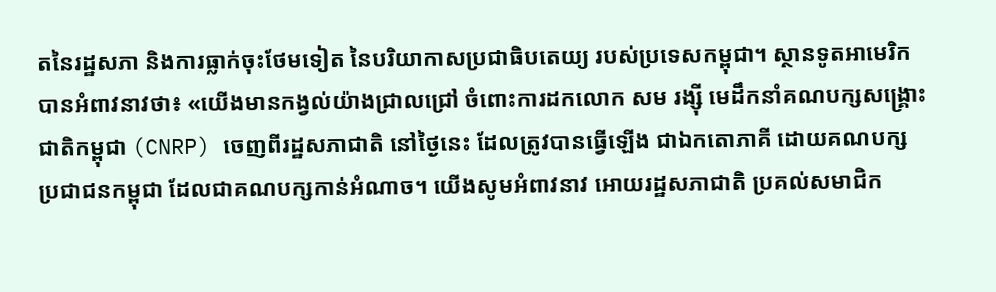តនៃរដ្ឋសភា និងការធ្លាក់ចុះថែមទៀត នៃបរិយាកាសប្រជាធិបតេយ្យ របស់ប្រទេសកម្ពុជា។ ស្ថានទូតអាមេរិក បានអំពាវនាវថា៖ «យើងមានកង្វល់យ៉ាងជ្រាលជ្រៅ ចំពោះការដកលោក សម រង្ស៊ី មេដឹកនាំគណបក្សសង្គ្រោះជាតិកម្ពុជា (CNRP) ចេញពីរដ្ឋសភាជាតិ នៅថ្ងៃនេះ ដែលត្រូវបានធ្វើឡើង ជាឯកតោភាគី ដោយគណបក្សប្រជាជនកម្ពុជា ដែលជាគណបក្សកាន់អំណាច។ យើងសូមអំពាវនាវ អោយរដ្ឋសភាជាតិ ប្រគល់សមាជិក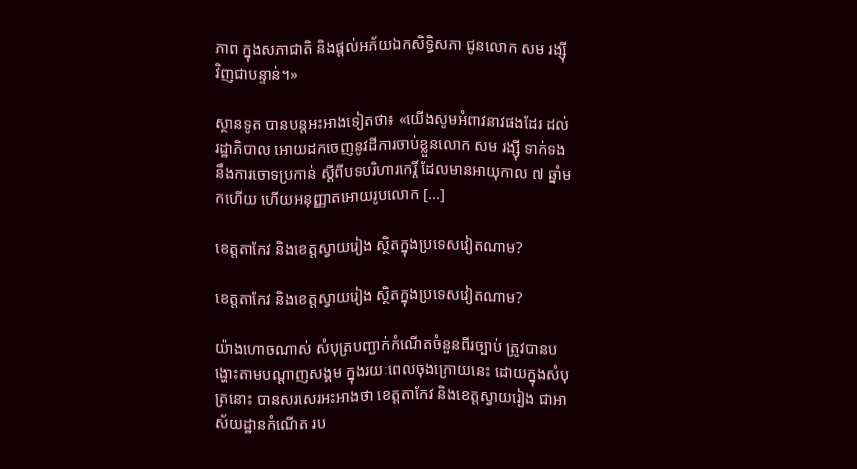ភាព ក្នុងសភាជាតិ និងផ្តល់អភ័យឯកសិទ្ធិសភា ជូនលោក សម រង្ស៊ី វិញជាបន្ទាន់។»

ស្ថានទូត បានបន្តអះអាងទៀតថា៖ «យើងសូមអំពាវនាវផងដែរ ដល់រដ្ឋាភិបាល អោយដកចេញនូវដីការចាប់ខ្លួនលោក សម រង្ស៊ី ទាក់ទងនឹងការចោទប្រកាន់ ស្តីពីបទបរិហារកេរ្តិ៍ ដែលមានអាយុកាល ៧ ឆ្នាំមកហើយ ហើយអនុញ្ញាតអោយរូបលោក [...]

ខេត្តតាកែវ និងខេត្តស្វាយរៀង ស្ថិតក្នុងប្រទេសវៀតណាម?

ខេត្តតាកែវ និងខេត្តស្វាយរៀង ស្ថិតក្នុងប្រទេសវៀតណាម?

យ៉ាងហោចណាស់ សំបុត្របញ្ជាក់កំណើតចំនួនពីរច្បាប់ ត្រូវបានបង្ហោះតាមបណ្ដាញសង្គម ក្នុងរយៈពេលចុងក្រោយនេះ ដោយក្នុងសំបុត្រនោះ បានសរសេរអះអាងថា ខេត្តតាកែវ និងខេត្តស្វាយរៀង ជាអាស័យដ្ឋានកំណើត រប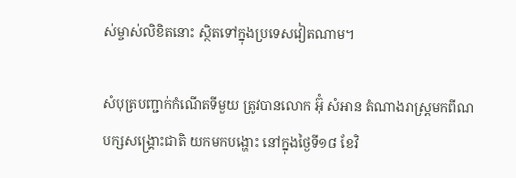ស់ម្ចាស់លិខិតនោះ ស្ថិតទៅក្នុងប្រទេសវៀតណាម។

សំបុត្របញ្ជាក់កំណើតទីមួយ ត្រូវបានលោក អ៊ុំ សំអាន តំណាងរាស្រ្តមកពីណបក្សសង្គ្រោះជាតិ យកមកបង្ហោះ នៅក្នុងថ្ងៃទី១៨ ខែវិ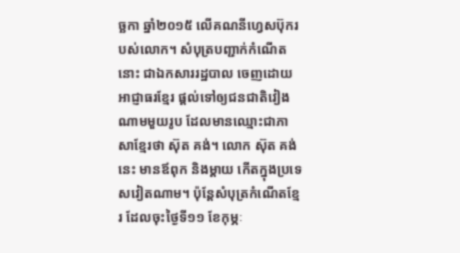ច្ឆកា ឆ្នាំ២០១៥ លើគណនីហ្វេសប៊ុករបស់លោក។ សំបុត្របញ្ជាក់កំណើតនោះ ជាឯកសាររដ្ឋបាល ចេញដោយអាជ្ញាធរខ្មែរ ផ្ដល់ទៅឲ្យជនជាតិវៀងណាមមួយរូប ដែលមានឈ្មោះជាភាសាខ្មែរថា ស៊ុត គង់។ លោក ស៊ុត គង់ នេះ មានឪពុក និងម្តាយ កើតក្នុងប្រទេសវៀតណាម។ ប៉ុន្តែសំបុត្រកំណើតខ្មែរ ដែលចុះថ្ងៃទី១១ ខែកុម្ភៈ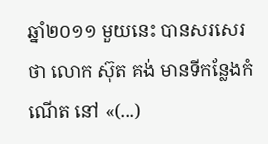ឆ្នាំ២០១១ មួយនេះ បានសរសេរថា លោក ស៊ុត គង់ មានទីកន្លែងកំណើត នៅ «(...)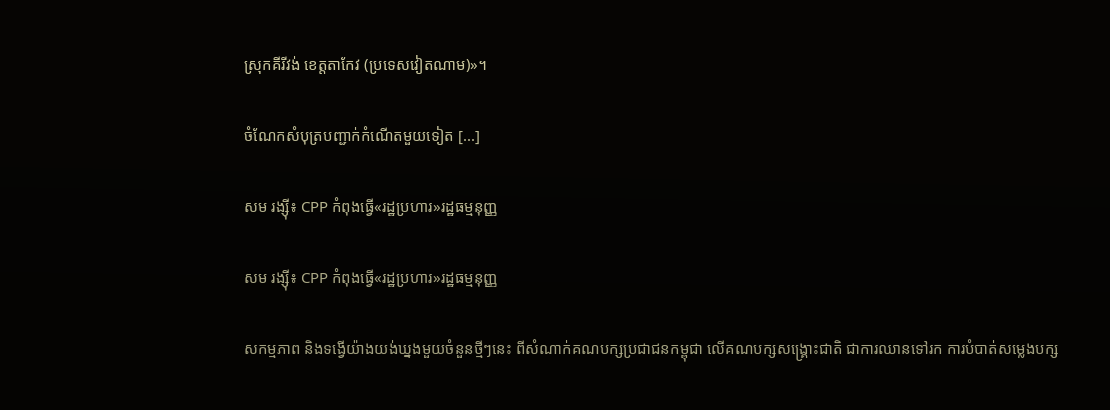ស្រុកគីរីវង់ ខេត្តតាកែវ (ប្រទេសវៀតណាម)»។

ចំណែកសំបុត្របញ្ជាក់កំណើតមួយទៀត [...]

សម រង្ស៊ី៖ CPP កំពុងធ្វើ«រដ្ឋប្រហារ»រដ្ឋធម្មនុញ្ញ

សម រង្ស៊ី៖ CPP កំពុងធ្វើ«រដ្ឋប្រហារ»រដ្ឋធម្មនុញ្ញ

សកម្មភាព និងទង្វើយ៉ាងយង់ឃ្នងមួយចំនួនថ្មីៗនេះ ពីសំណាក់គណបក្សប្រជាជនកម្ពុជា លើគណបក្សសង្គ្រោះជាតិ ជាការឈានទៅរក ការបំបាត់សម្លេងបក្ស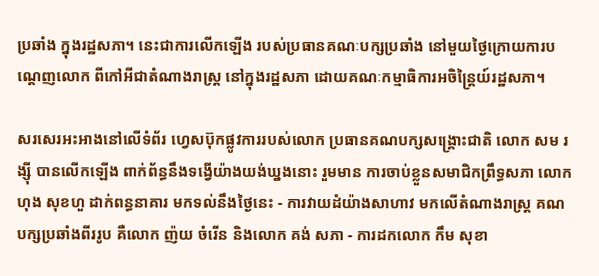ប្រឆាំង ក្នុងរដ្ឋសភា។ នេះជាការលើកឡើង របស់ប្រធានគណៈបក្សប្រឆាំង នៅមួយថ្ងៃក្រោយការបណ្ដេញលោក ពីកៅអីជាតំណាងរាស្ត្រ នៅក្នុងរដ្ឋសភា ដោយគណៈកម្មាធិការអចិន្ត្រៃយ៍រដ្ឋសភា។

សរសេរអះអាងនៅលើទំព័រ ហ្វេសប៊ុកផ្លូវការរបស់លោក ប្រធានគណបក្សសង្គ្រោះជាតិ លោក សម រង្ស៊ី បានលើកឡើង ពាក់ព័ន្ធនឹងទង្វើយ៉ាងយង់ឃ្នងនោះ រួមមាន ការចាប់ខ្លួនសមាជិកព្រឹទ្ធសភា លោក ហុង សុខហួ ដាក់ពន្ធនាគារ មកទល់នឹងថ្ងៃនេះ - ការវាយដំយ៉ាងសាហាវ មកលើតំណាងរាស្ត្រ គណបក្សប្រឆាំងពីររូប គឺលោក ញ៉យ ចំរើន និងលោក គង់ សភា - ការដកលោក កឹម សុខា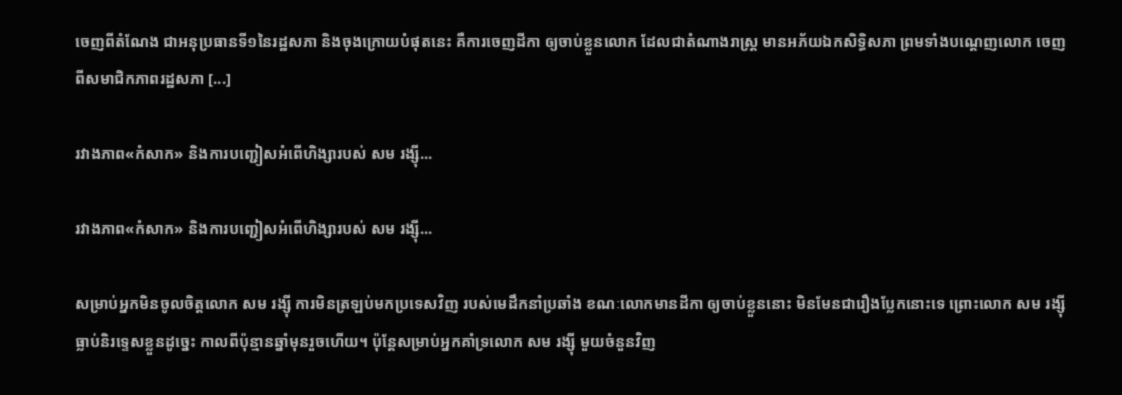ចេញពីតំណែង ជាអនុប្រធានទី១នៃរដ្ឋសភា និងចុងក្រោយបំផុតនេះ គឺការចេញដីកា ឲ្យចាប់ខ្លួនលោក ដែលជាតំណាងរាស្ត្រ មានអភ័យឯកសិទ្ធិសភា ព្រមទាំងបណ្តេញលោក ចេញពីសមាជិកភាពរដ្ឋសភា [...]

រវាងភាព«កំសាក» និងការបញ្ជៀសអំពើហិង្សារបស់ សម រង្ស៊ី...

រវាងភាព«កំសាក» និងការបញ្ជៀសអំពើហិង្សារបស់ សម រង្ស៊ី...

សម្រាប់អ្នកមិនចូលចិត្តលោក សម រង្ស៊ី ការមិនត្រឡប់មកប្រទេសវិញ របស់មេដឹកនាំប្រឆាំង ខណៈលោកមានដីកា ឲ្យចាប់ខ្លួននោះ មិនមែនជារឿងប្លែកនោះទេ ព្រោះលោក សម រង្ស៊ី ធ្លាប់និរទ្ទេសខ្លួនដូច្នេះ កាលពីប៉ុន្មានឆ្នាំមុនរួចហើយ។ ប៉ុន្តែសម្រាប់អ្នកគាំទ្រលោក សម រង្ស៊ី មួយចំនួនវិញ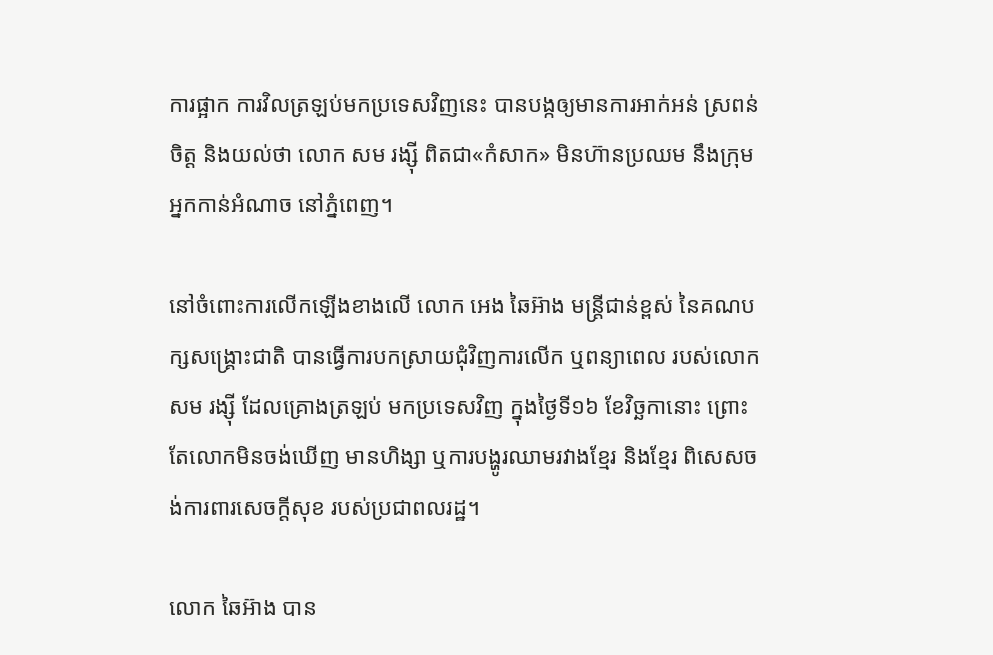ការផ្អាក ការវិលត្រឡប់មកប្រទេសវិញនេះ បានបង្កឲ្យមានការអាក់អន់ ស្រពន់ចិត្ត និងយល់ថា លោក សម រង្ស៊ី ពិតជា«កំសាក» មិនហ៊ានប្រឈម នឹងក្រុមអ្នកកាន់អំណាច នៅភ្នំពេញ។

នៅចំពោះការលើកឡើងខាងលើ លោក អេង ឆៃអ៊ាង មន្រ្តីជាន់ខ្ពស់ នៃគណបក្សសង្គ្រោះជាតិ បានធ្វើការបកស្រាយជុំវិញការលើក ឬពន្យាពេល របស់លោក សម រង្ស៊ី ដែលគ្រោងត្រឡប់ មកប្រទេសវិញ ក្នុងថ្ងៃទី១៦ ខែវិច្ឆកានោះ ព្រោះតែលោកមិនចង់ឃើញ មានហិង្សា ឬការបង្ហូរឈាមរវាងខ្មែរ និងខ្មែរ ពិសេសចង់ការពារសេចក្តីសុខ របស់ប្រជាពលរដ្ឋ។

លោក ឆៃអ៊ាង បាន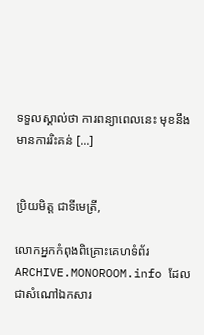ទទួលស្គាល់ថា ការពន្យាពេលនេះ មុខនឹងមានការរិះគន់ [...]


ប្រិយមិត្ត ជាទីមេត្រី,

លោកអ្នកកំពុងពិគ្រោះគេហទំព័រ ARCHIVE.MONOROOM.info ដែលជាសំណៅឯកសារ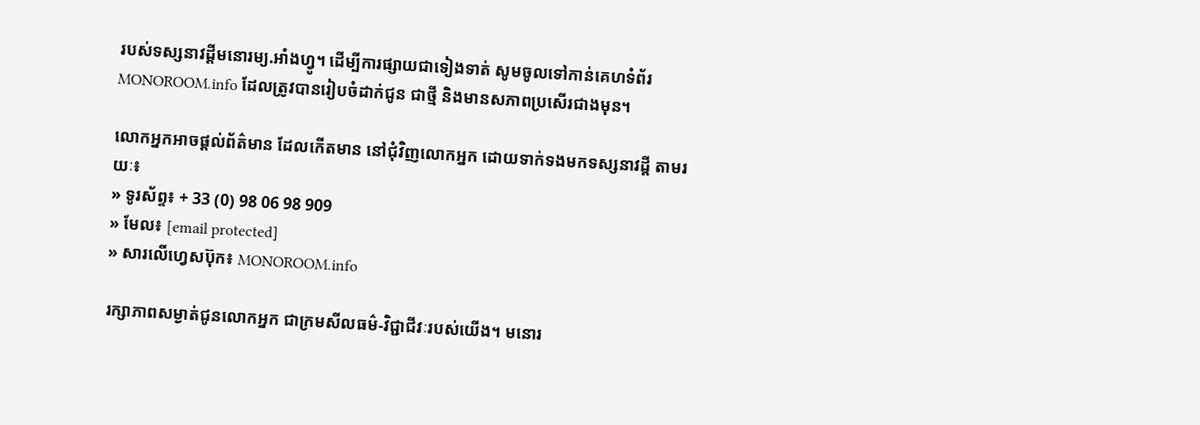របស់ទស្សនាវដ្ដីមនោរម្យ.អាំងហ្វូ។ ដើម្បីការផ្សាយជាទៀងទាត់ សូមចូលទៅកាន់គេហទំព័រ MONOROOM.info ដែលត្រូវបានរៀបចំដាក់ជូន ជាថ្មី និងមានសភាពប្រសើរជាងមុន។

លោកអ្នកអាចផ្ដល់ព័ត៌មាន ដែលកើតមាន នៅជុំវិញលោកអ្នក ដោយទាក់ទងមកទស្សនាវដ្ដី តាមរយៈ៖
» ទូរស័ព្ទ៖ + 33 (0) 98 06 98 909
» មែល៖ [email protected]
» សារលើហ្វេសប៊ុក៖ MONOROOM.info

រក្សាភាពសម្ងាត់ជូនលោកអ្នក ជាក្រមសីលធម៌-វិជ្ជាជីវៈរបស់យើង។ មនោរ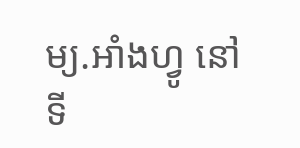ម្យ.អាំងហ្វូ នៅទី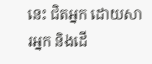នេះ ជិតអ្នក ដោយសារអ្នក និងដើ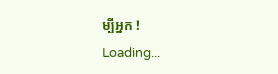ម្បីអ្នក !
Loading...